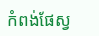កំពង់ផែស្វ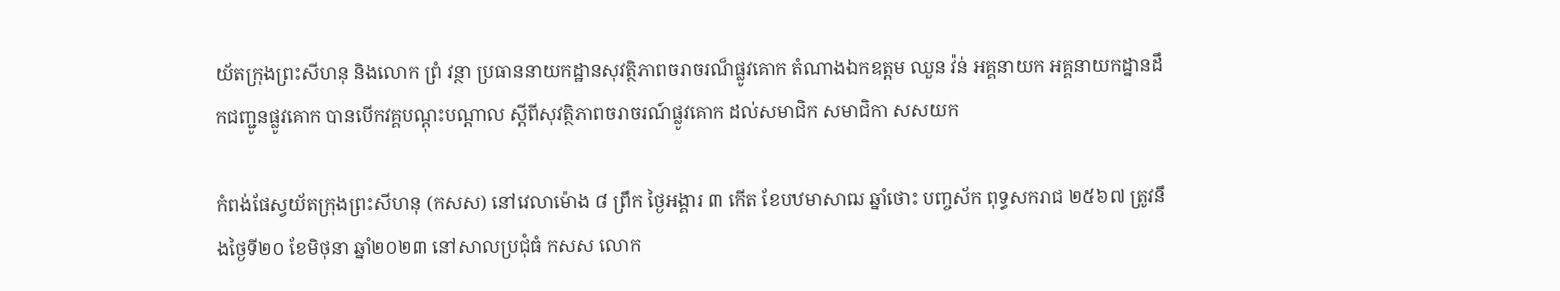យ័តក្រុងព្រះសីហនុ និងលោក ព្រំ វន្ថា ប្រធាននាយកដ្ឋានសុវត្ថិភាពចរាចរណ៏ផ្លូវគោក តំណាងឯកឧត្តម ឈួន វ៉ន់ អគ្គនាយក អគ្គនាយកដ្នានដឹកជញ្ជូនផ្លូវគោក បានបើកវគ្គបណ្តុះបណ្តាល ស្តីពីសុវត្ថិភាពចរាចរណ៍ផ្លូវគោក ដល់សមាជិក សមាជិកា សសយក

កំពង់ផែស្វយ័តក្រុងព្រះសីហនុ (កសស) នៅវេលាម៉ោង ៨ ព្រឹក ថ្ងៃអង្គារ ៣ កើត ខែបឋមាសាឍ ឆ្នាំថោះ បញ្ចស័ក ពុទ្ធសករាជ ២៥៦៧ ត្រូវនឹងថ្ងៃទី២០ ខែមិថុនា ឆ្នាំ២០២៣ នៅសាលប្រជុំធំ កសស លោក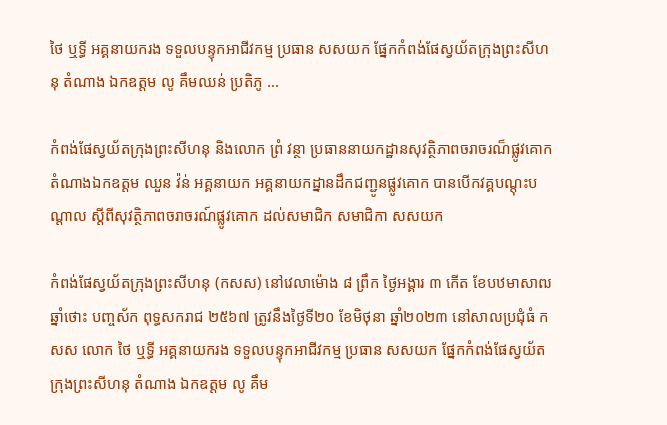ថៃ ឬទ្ធី អគ្គនាយករង ទទួលបន្ទុកអាជីវកម្ម ប្រធាន សសយក ផ្នែកកំពង់ផែស្វយ័តក្រុងព្រះសីហនុ តំណាង ឯកឧត្តម លូ គឹមឈន់ ប្រតិភូ ...

កំពង់ផែស្វយ័តក្រុងព្រះសីហនុ និងលោក ព្រំ វន្ថា ប្រធាននាយកដ្ឋានសុវត្ថិភាពចរាចរណ៏ផ្លូវគោក តំណាងឯកឧត្តម ឈួន វ៉ន់ អគ្គនាយក អគ្គនាយកដ្នានដឹកជញ្ជូនផ្លូវគោក បានបើកវគ្គបណ្តុះបណ្តាល ស្តីពីសុវត្ថិភាពចរាចរណ៍ផ្លូវគោក ដល់សមាជិក សមាជិកា សសយក

កំពង់ផែស្វយ័តក្រុងព្រះសីហនុ (កសស) នៅវេលាម៉ោង ៨ ព្រឹក ថ្ងៃអង្គារ ៣ កើត ខែបឋមាសាឍ ឆ្នាំថោះ បញ្ចស័ក ពុទ្ធសករាជ ២៥៦៧ ត្រូវនឹងថ្ងៃទី២០ ខែមិថុនា ឆ្នាំ២០២៣ នៅសាលប្រជុំធំ កសស លោក ថៃ ឬទ្ធី អគ្គនាយករង ទទួលបន្ទុកអាជីវកម្ម ប្រធាន សសយក ផ្នែកកំពង់ផែស្វយ័តក្រុងព្រះសីហនុ តំណាង ឯកឧត្តម លូ គឹម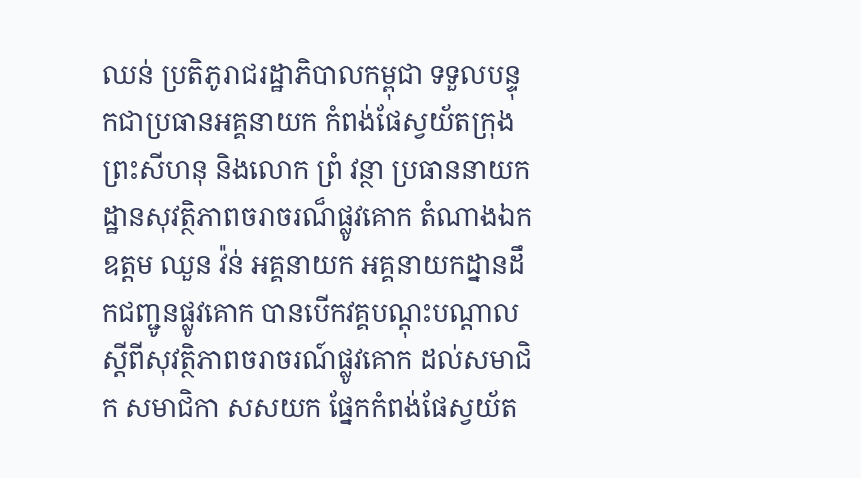ឈន់ ប្រតិភូរាជរដ្ឋាភិបាលកម្ពុជា ទទួលបន្ទុកជាប្រធានអគ្គនាយក កំពង់ផែស្វយ័តក្រុងព្រះសីហនុ និងលោក ព្រំ វន្ថា ប្រធាននាយកដ្ឋានសុវត្ថិភាពចរាចរណ៏ផ្លូវគោក តំណាងឯកឧត្តម ឈួន វ៉ន់ អគ្គនាយក អគ្គនាយកដ្នានដឹកជញ្ជូនផ្លូវគោក បានបើកវគ្គបណ្តុះបណ្តាល ស្តីពីសុវត្ថិភាពចរាចរណ៍ផ្លូវគោក ដល់សមាជិក សមាជិកា សសយក ផ្នែកកំពង់ផែស្វយ័ត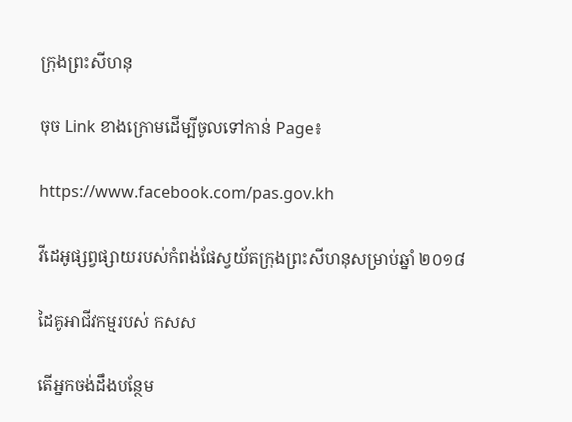ក្រុងព្រះសីហនុ

ចុច Link ខាងក្រោមដើម្បីចូលទៅកាន់ Page៖

https://www.facebook.com/pas.gov.kh

វីដេអូផ្សព្វផ្សាយរបស់កំពង់ផែស្វយ័តក្រុងព្រះសីហនុសម្រាប់ឆ្នាំ ២០១៨

ដៃគូអាជីវកម្មរបស់ កសស

តើអ្នកចង់ដឹងបន្ថែម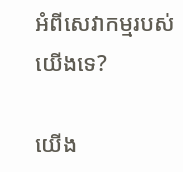អំពីសេវាកម្មរបស់យើងទេ?

យើង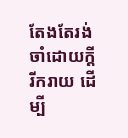តែងតែរង់ចាំដោយក្ដីរីករាយ ដើម្បី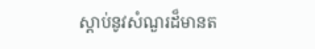ស្តាប់នូវសំណួរដ៏មានត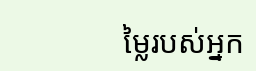ម្លៃរបស់អ្នក